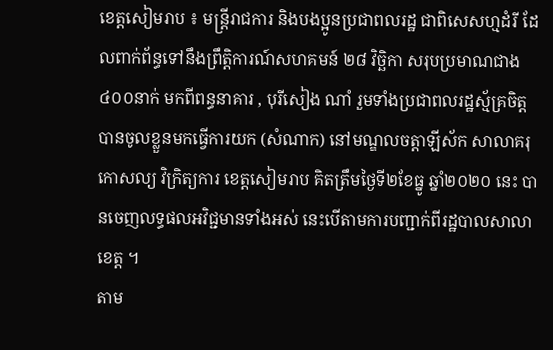ខេត្តសៀមរាប ៖ មន្ត្រីរាជការ និងបងប្អូនប្រជាពលរដ្ឋ ជាពិសេសហ្មដំរី ដែលពាក់ព័ន្ធទៅនឹងព្រឹត្តិការណ៍សហគមន៍ ២៨ វិច្ឆិកា សរុបប្រមាណជាង៤០០នាក់ មកពីពន្ធនាគារ , បុរីសៀង ណាំ រួមទាំងប្រជាពលរដ្ឋស្ម័គ្រចិត្ត បានចូលខ្លួនមកធ្វើការយក (សំណាក) នៅមណ្ឌលចត្តាឡីស័ក សាលាគរុកោសល្យ វិក្រិត្យការ ខេត្តសៀមរាប គិតត្រឹមថ្ងៃទី២ខែធ្នូ ឆ្នាំ២០២០ នេះ បានចេញលទ្ធផលអវិជ្ជមានទាំងអស់ នេះបើតាមការបញ្ជាក់ពីរដ្ឋបាលសាលាខេត្ត ។
តាម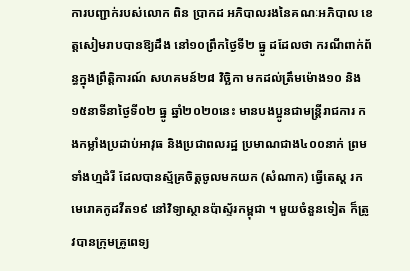ការបញ្ជាក់របស់លោក ពិន ប្រាកដ អភិបាលរងនៃគណៈអភិបាល ខេត្តសៀមរាបបានឱ្យដឹង នៅ១០ព្រឹកថ្ងៃទី២ ធ្នូ ដដែលថា ករណីពាក់ព័ន្ធក្នុងព្រឹត្តិការណ៍ សហគមន៍២៨ វិច្ឆិកា មកដល់ត្រឹមម៉ោង១០ និង១៥នាទីនាថ្ងៃទី០២ ធ្នូ ឆ្នាំ២០២០នេះ មានបងប្អូនជាមន្ត្រីរាជការ កងកម្លាំងប្រដាប់អាវុធ និងប្រជាពលរដ្ឋ ប្រមាណជាង៤០០នាក់ ព្រមទាំងហ្មដំរី ដែលបានស្ម័គ្រចិត្តចូលមកយក (សំណាក) ធ្វើតេស្ត រកមេរោគកូដវីត១៩ នៅវិទ្យាស្ថានប៉ាស្ទ័រកម្ពុជា ។ មួយចំនួនទៀត ក៏ត្រូវបានក្រុមគ្រូពេទ្យ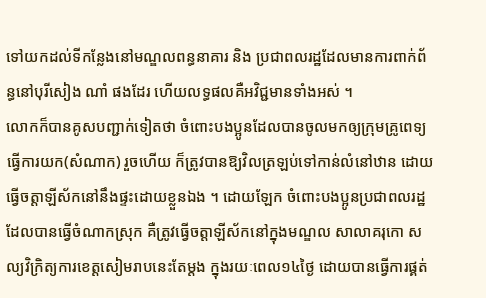ទៅយកដល់ទីកន្លែងនៅមណ្ឌលពន្ធនាគារ និង ប្រជាពលរដ្ឋដែលមានការពាក់ព័ន្ធនៅបុរីសៀង ណាំ ផងដែរ ហើយលទ្ធផលគឺអវិជ្ជមានទាំងអស់ ។
លោកក៏បានគូសបញ្ជាក់ទៀតថា ចំពោះបងប្អូនដែលបានចូលមកឲ្យក្រុមគ្រូពេទ្យធ្វើការយក(សំណាក) រួចហើយ ក៏ត្រូវបានឱ្យវិលត្រឡប់ទៅកាន់លំនៅឋាន ដោយធ្វើចត្តាឡីស័កនៅនឹងផ្ទះដោយខ្លួនឯង ។ ដោយឡែក ចំពោះបងប្អូនប្រជាពលរដ្ឋ ដែលបានធ្វើចំណាកស្រុក គឺត្រូវធ្វើចត្តាឡីស័កនៅក្នុងមណ្ឌល សាលាគរុកោ សល្យវិក្រិត្យការខេត្តសៀមរាបនេះតែម្តង ក្នុងរយៈពេល១៤ថ្ងៃ ដោយបានធ្វើការផ្គត់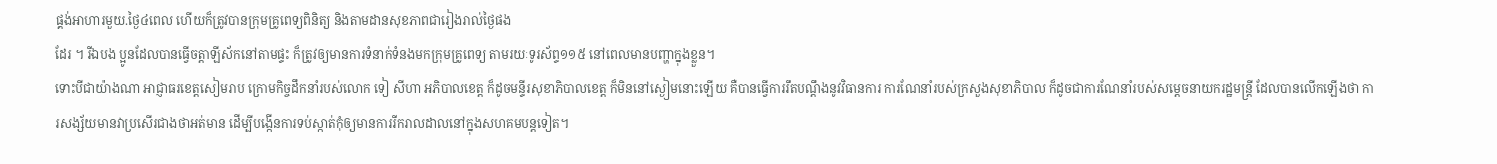ផ្គង់អាហារមួយ.ថ្ងៃ៤ពេល ហើយក៏ត្រូវបានក្រុមគ្រូពេទ្យពិនិត្យ និងតាមដានសុខភាពជារៀងរាល់ថ្ងៃផង
ដែរ ។ រីឯបង ប្អូនដែលបានធ្វើចត្តាឡីស័កនៅតាមផ្ទះ ក៏ត្រូវឲ្យមានការទំនាក់ទំនងមកក្រុមគ្រូពេទ្យ តាមរយៈទូរស័ព្ទ១១៥ នៅពេលមានបញ្ហាក្នុងខ្លួន។
ទោះបីជាយ៉ាងណា អាជ្ញាធរខេត្តសៀមរាប ក្រោមកិច្ចដឹកនាំរបស់លោក ទៀ សីហា អភិបាលខេត្ត ក៏ដូចមន្ទីរសុខាភិបាលខេត្ត ក៏មិននៅស្ងៀមនោះឡើយ គឺបានធ្វើការរឹតបណ្តឹងនូវវិធានការ ការណែនាំរបស់ក្រសួងសុខាភិបាល ក៏ដូចជាការណែនាំរបស់សម្តេចនាយករដ្ឋមន្ត្រី ដែលបានលើកឡើងថា ការសង្ស័យមានវាប្រសើរជាងថាអត់មាន ដើម្បីបង្កើនការទប់ស្កាត់កុំឲ្យមានការរីករាលដាលនៅក្នុងសហគមបន្តទៀត។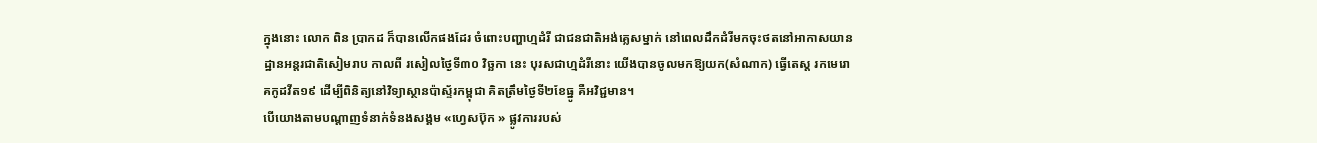ក្នុងនោះ លោក ពិន ប្រាកដ ក៏បានលើកផងដែរ ចំពោះបញ្ហាហ្មដំរី ជាជនជាតិអង់គ្លេសម្នាក់ នៅពេលដឹកដំរីមកចុះថតនៅអាកាសយានដ្ឋានអន្តរជាតិសៀមរាប កាលពី រសៀលថ្ងៃទី៣០ វិច្ឆកា នេះ បុរសជាហ្មដំរីនោះ យើងបានចូលមកឱ្យយក(សំណាក) ធ្វើតេស្ត រកមេរោគកូដវីត១៩ ដើម្បីពិនិត្យនៅវិទ្យាស្ថានប៉ាស្ទ័រកម្ពុជា គិតត្រឹមថ្ងៃទី២ខែធ្នូ គឺអវិជ្ជមាន។
បើយោងតាមបណ្ដាញទំនាក់ទំនងសង្គម «ហ្វេសប៊ុក » ផ្លូវការរបស់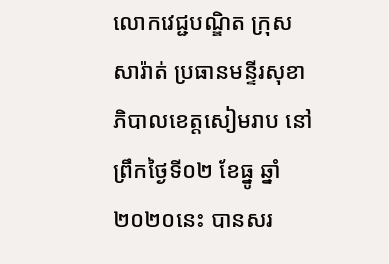លោកវេជ្ជបណ្ឌិត ក្រុស សារ៉ាត់ ប្រធានមន្ទីរសុខាភិបាលខេត្តសៀមរាប នៅព្រឹកថ្ងៃទី០២ ខែធ្នូ ឆ្នាំ២០២០នេះ បានសរ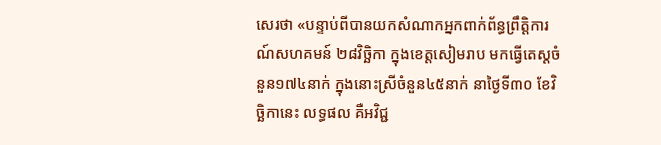សេរថា «បន្ទាប់ពីបានយកសំណាកអ្នកពាក់ព័ន្ធព្រឹត្តិការណ៍សហគមន៍ ២៨វិច្ឆិកា ក្នុងខេត្តសៀមរាប មកធ្វើតេស្ដចំនួន១៧៤នាក់ ក្នុងនោះស្រីចំនួន៤៥នាក់ នាថ្ងៃទី៣០ ខែវិច្ឆិកានេះ លទ្ធផល គឺអវិជ្ជ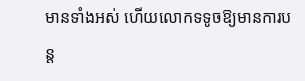មានទាំងអស់ ហើយលោកទទូចឱ្យមានការបន្ត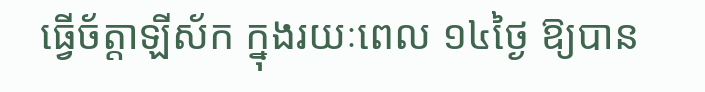ធ្វើច័ត្តាឡីស័ក ក្នុងរយៈពេល ១៤ថ្ងៃ ឱ្យបាន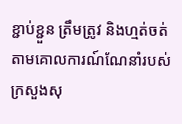ខ្ជាប់ខ្ជួន ត្រឹមត្រូវ និងហ្មត់ចត់ តាមគោលការណ៍ណែនាំរបស់ក្រសួងសុ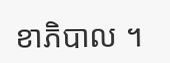ខាភិបាល ។